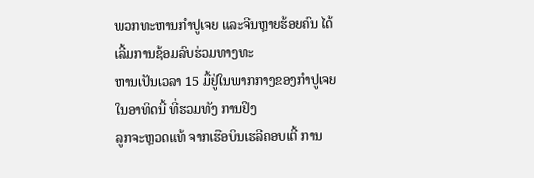ພວກທະຫານກຳປູເຈຍ ແລະຈີນຫຼາຍຮ້ອຍຄົນ ໄດ້ເລີ້ມການຊ້ອມລົບຮ່ວມທາງທະ
ຫານເປັນເວລາ 15 ມື້ຢູ່ໃນພາກກາງຂອງກຳປູເຈຍໃນອາທິດນີ້ ທີ່ຮວມທັງ ການຢິງ
ລູກຈະຫຼວດແທ້ ຈາກເຮືອບິນເຮລີຄອບເຕີ້ ການ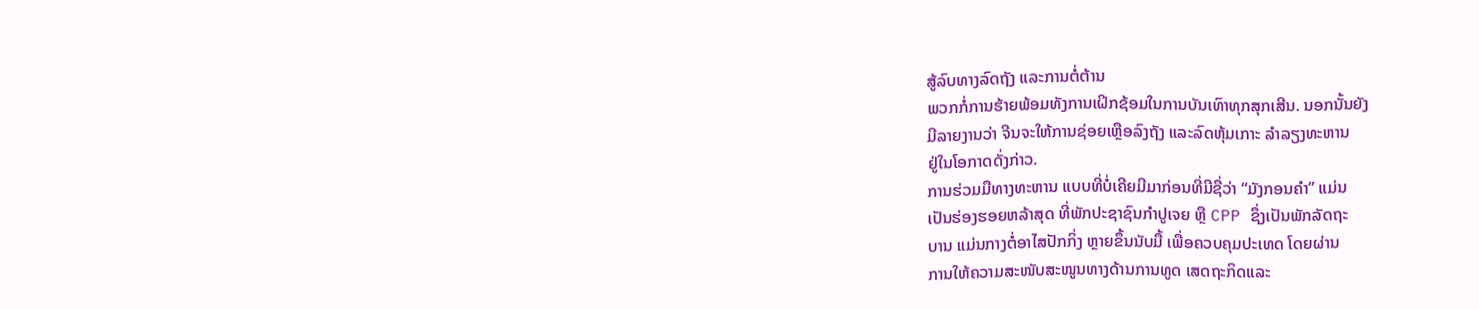ສູ້ລົບທາງລົດຖັງ ແລະການຕໍ່ຕ້ານ
ພວກກໍ່ການຮ້າຍພ້ອມທັງການເຝິກຊ້ອມໃນການບັນເທົາທຸກສຸກເສີນ. ນອກນັ້ນຍັງ
ມີລາຍງານວ່າ ຈີນຈະໃຫ້ການຊ່ອຍເຫຼືອລົງຖັງ ແລະລົດຫຸ້ມເກາະ ລຳລຽງທະຫານ
ຢູ່ໃນໂອກາດດັ່ງກ່າວ.
ການຮ່ວມມືທາງທະຫານ ແບບທີ່ບໍ່ເຄີຍມີມາກ່ອນທີ່ມີຊື່ວ່າ “ມັງກອນຄຳ” ແມ່ນ
ເປັນຮ່ອງຮອຍຫລ້າສຸດ ທີ່ພັກປະຊາຊົນກຳປູເຈຍ ຫຼື CPP ຊຶ່ງເປັນພັກລັດຖະ
ບານ ແມ່ນກາງຕໍ່ອາໄສປັກກິ່ງ ຫຼາຍຂຶ້ນນັບມື້ ເພື່ອຄວບຄຸມປະເທດ ໂດຍຜ່ານ
ການໃຫ້ຄວາມສະໜັບສະໜູນທາງດ້ານການທູດ ເສດຖະກິດແລະ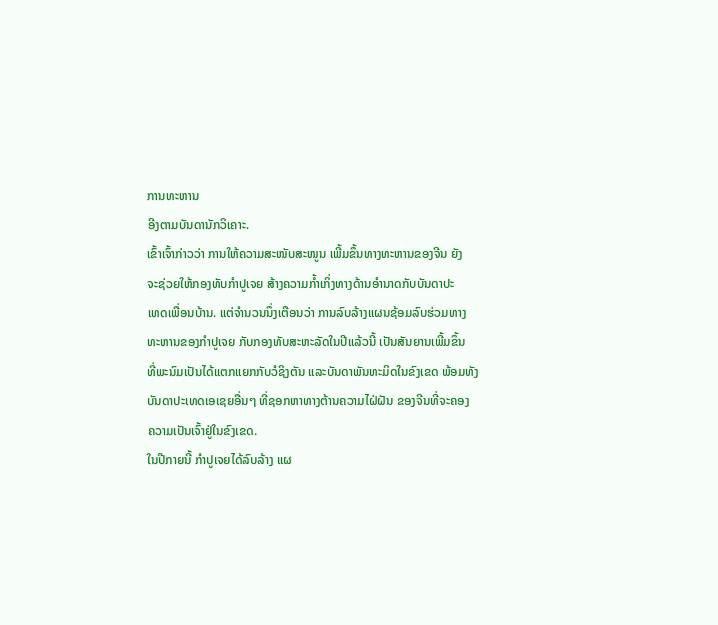ການທະຫານ
ອີງຕາມບັນດານັກວິເຄາະ.
ເຂົ້າເຈົ້າກ່າວວ່າ ການໃຫ້ຄວາມສະໜັບສະໜູນ ເພີ້ມຂຶ້ນທາງທະຫານຂອງຈີນ ຍັງ
ຈະຊ່ວຍໃຫ້ກອງທັບກຳປູເຈຍ ສ້າງຄວາມກໍ້າເກິ່ງທາງດ້ານອຳນາດກັບບັນດາປະ
ເທດເພື່ອນບ້ານ. ແຕ່ຈຳນວນນຶ່ງເຕືອນວ່າ ການລົບລ້າງແຜນຊ້ອມລົບຮ່ວມທາງ
ທະຫານຂອງກຳປູເຈຍ ກັບກອງທັບສະຫະລັດໃນປີແລ້ວນີ້ ເປັນສັນຍານເພີ້ມຂຶ້ນ
ທີ່ພະນົມເປັນໄດ້ແຕກແຍກກັບວໍຊິງຕັນ ແລະບັນດາພັນທະມິດໃນຂົງເຂດ ພ້ອມທັງ
ບັນດາປະເທດເອເຊຍອື່ນໆ ທີ່ຊອກຫາທາງຕ້ານຄວາມໄຝ່ຝັນ ຂອງຈີນທີ່ຈະຄອງ
ຄວາມເປັນເຈົ້າຢູ່ໃນຂົງເຂດ.
ໃນປີກາຍນີ້ ກຳປູເຈຍໄດ້ລົບລ້າງ ແຜ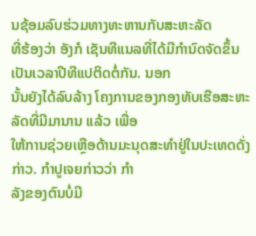ນຊ້ອມລົບຮ່ວມທາງທະຫານກັບສະຫະລັດ
ທີ່ຮ້ອງວ່າ ອັງກໍ ເຊັນທີແນລທີ່ໄດ້ມີກຳນົດຈັດຂຶ້ນເປັນເວລາປີທີແປຕິດຕໍ່ກັນ. ນອກ
ນັ້ນຍັງໄດ້ລົບລ້າງ ໂຄງການຂອງກອງທັບເຮືອສະຫະລັດທີ່ມີມານານ ແລ້ວ ເພື່ອ
ໃຫ້ການຊ່ວຍເຫຼືອດ້ານມະນຸດສະທໍາຢູ່ໃນປະເທດດັ່ງກ່າວ. ກຳປູເຈຍກ່າວວ່າ ກຳ
ລັງຂອງຕົນບໍ່ມີ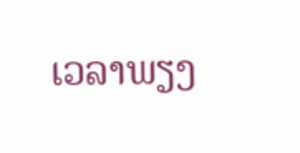ເວລາພຽງ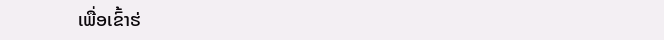ເພື່ອເຂົ້າຮ່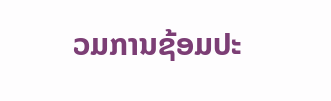ວມການຊ້ອມປະ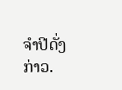ຈຳປີດັ່ງກ່າວ.